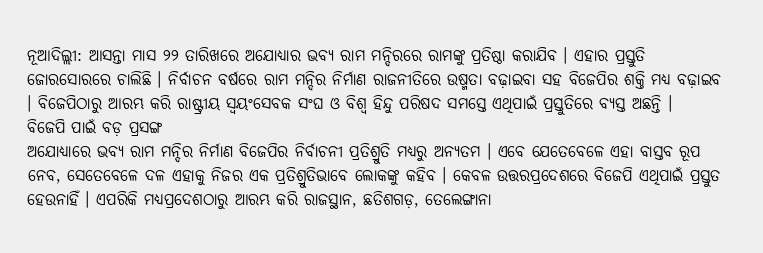ନୂଆଦିଲ୍ଲୀ: ଆସନ୍ତା ମାସ ୨୨ ତାରିଖରେ ଅଯୋଧ୍ୟାର ଭବ୍ୟ ରାମ ମନ୍ଦିରରେ ରାମଙ୍କୁ ପ୍ରତିଷ୍ଠା କରାଯିବ । ଏହାର ପ୍ରସ୍ତୁତି ଜୋରସୋରରେ ଚାଲିଛି । ନିର୍ବାଚନ ବର୍ଷରେ ରାମ ମନ୍ଦିର ନିର୍ମାଣ ରାଜନୀତିରେ ଉଷ୍ମତା ବଢ଼ାଇବା ସହ ବିଜେପିର ଶକ୍ତି ମଧ୍ୟ ବଢ଼ାଇବ । ବିଜେପିଠାରୁ ଆରମ୍ଭ କରି ରାଷ୍ଟ୍ରୀୟ ସ୍ୱୟଂସେବକ ସଂଘ ଓ ବିଶ୍ୱ ହିନ୍ଦୁ ପରିଷଦ ସମସ୍ତେ ଏଥିପାଇଁ ପ୍ରସ୍ତୁତିରେ ବ୍ୟସ୍ତ ଅଛନ୍ତି ।
ବିଜେପି ପାଇଁ ବଡ଼ ପ୍ରସଙ୍ଗ
ଅଯୋଧ୍ୟାରେ ଭବ୍ୟ ରାମ ମନ୍ଦିର ନିର୍ମାଣ ବିଜେପିର ନିର୍ବାଚନୀ ପ୍ରତିଶ୍ରୁତି ମଧ୍ୟରୁ ଅନ୍ୟତମ । ଏବେ ଯେତେବେଳେ ଏହା ବାସ୍ତବ ରୂପ ନେବ, ସେତେବେଳେ ଦଳ ଏହାକୁ ନିଜର ଏକ ପ୍ରତିଶ୍ରୁତିଭାବେ ଲୋକଙ୍କୁ କହିବ । କେବଳ ଉତ୍ତରପ୍ରଦେଶରେ ବିଜେପି ଏଥିପାଇଁ ପ୍ରସ୍ତୁତ ହେଉନାହିଁ । ଏପରିକି ମଧ୍ୟପ୍ରଦେଶଠାରୁ ଆରମ୍ଭ କରି ରାଜସ୍ଥାନ, ଛତିଶଗଡ଼, ତେଲେଙ୍ଗାନା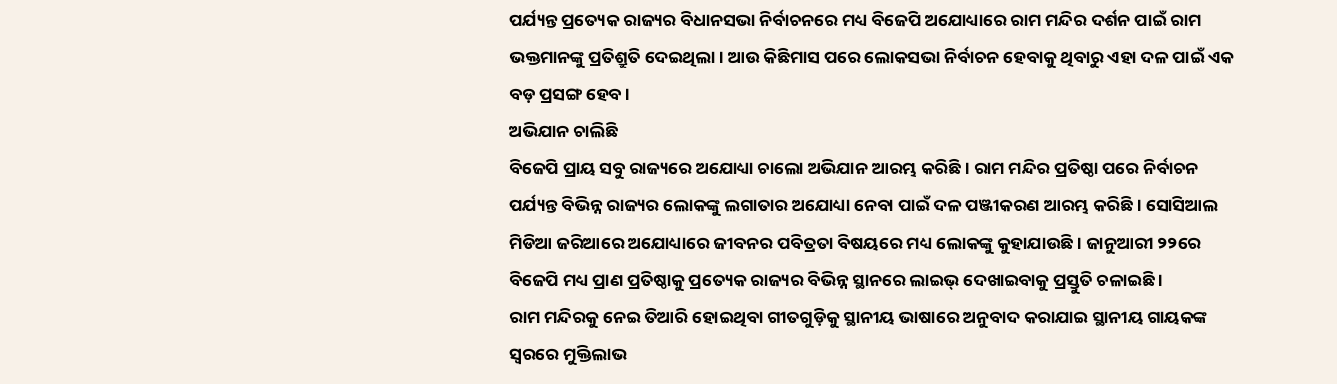ପର୍ଯ୍ୟନ୍ତ ପ୍ରତ୍ୟେକ ରାଜ୍ୟର ବିଧାନସଭା ନିର୍ବାଚନରେ ମଧ୍ୟ ବିଜେପି ଅଯୋଧ୍ୟାରେ ରାମ ମନ୍ଦିର ଦର୍ଶନ ପାଇଁ ରାମ ଭକ୍ତମାନଙ୍କୁ ପ୍ରତିଶ୍ରୁତି ଦେଇଥିଲା । ଆଉ କିଛିମାସ ପରେ ଲୋକସଭା ନିର୍ବାଚନ ହେବାକୁ ଥିବାରୁ ଏହା ଦଳ ପାଇଁ ଏକ ବଡ଼ ପ୍ରସଙ୍ଗ ହେବ ।
ଅଭିଯାନ ଚାଲିଛି
ବିଜେପି ପ୍ରାୟ ସବୁ ରାଜ୍ୟରେ ଅଯୋଧ୍ୟା ଚାଲୋ ଅଭିଯାନ ଆରମ୍ଭ କରିଛି । ରାମ ମନ୍ଦିର ପ୍ରତିଷ୍ଠା ପରେ ନିର୍ବାଚନ ପର୍ଯ୍ୟନ୍ତ ବିଭିନ୍ନ ରାଜ୍ୟର ଲୋକଙ୍କୁ ଲଗାତାର ଅଯୋଧ୍ୟା ନେବା ପାଇଁ ଦଳ ପଞ୍ଜୀକରଣ ଆରମ୍ଭ କରିଛି । ସୋସିଆଲ ମିଡିଆ ଜରିଆରେ ଅଯୋଧ୍ୟାରେ ଜୀବନର ପବିତ୍ରତା ବିଷୟରେ ମଧ୍ୟ ଲୋକଙ୍କୁ କୁହାଯାଉଛି । ଜାନୁଆରୀ ୨୨ରେ ବିଜେପି ମଧ୍ୟ ପ୍ରାଣ ପ୍ରତିଷ୍ଠାକୁ ପ୍ରତ୍ୟେକ ରାଜ୍ୟର ବିଭିନ୍ନ ସ୍ଥାନରେ ଲାଇଭ୍ ଦେଖାଇବାକୁ ପ୍ରସ୍ତୁତି ଚଳାଇଛି ।
ରାମ ମନ୍ଦିରକୁ ନେଇ ତିଆରି ହୋଇଥିବା ଗୀତଗୁଡ଼ିକୁ ସ୍ଥାନୀୟ ଭାଷାରେ ଅନୁବାଦ କରାଯାଇ ସ୍ଥାନୀୟ ଗାୟକଙ୍କ ସ୍ୱରରେ ମୁକ୍ତିଲାଭ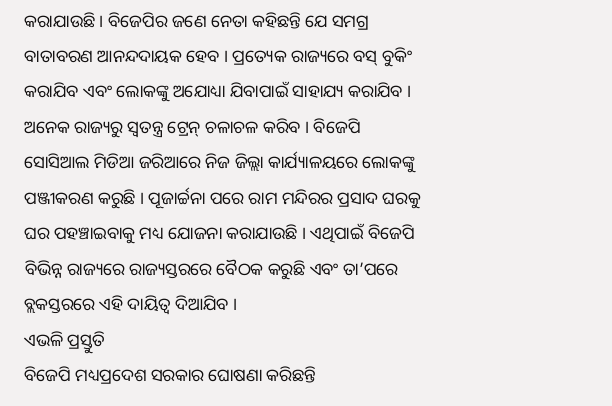କରାଯାଉଛି । ବିଜେପିର ଜଣେ ନେତା କହିଛନ୍ତି ଯେ ସମଗ୍ର ବାତାବରଣ ଆନନ୍ଦଦାୟକ ହେବ । ପ୍ରତ୍ୟେକ ରାଜ୍ୟରେ ବସ୍ ବୁକିଂ କରାଯିବ ଏବଂ ଲୋକଙ୍କୁ ଅଯୋଧ୍ୟା ଯିବାପାଇଁ ସାହାଯ୍ୟ କରାଯିବ । ଅନେକ ରାଜ୍ୟରୁ ସ୍ୱତନ୍ତ୍ର ଟ୍ରେନ୍ ଚଳାଚଳ କରିବ । ବିଜେପି ସୋସିଆଲ ମିଡିଆ ଜରିଆରେ ନିଜ ଜିଲ୍ଲା କାର୍ଯ୍ୟାଳୟରେ ଲୋକଙ୍କୁ ପଞ୍ଜୀକରଣ କରୁଛି । ପୂଜାର୍ଚ୍ଚନା ପରେ ରାମ ମନ୍ଦିରର ପ୍ରସାଦ ଘରକୁ ଘର ପହଞ୍ଚାଇବାକୁ ମଧ୍ୟ ଯୋଜନା କରାଯାଉଛି । ଏଥିପାଇଁ ବିଜେପି ବିଭିନ୍ନ ରାଜ୍ୟରେ ରାଜ୍ୟସ୍ତରରେ ବୈଠକ କରୁଛି ଏବଂ ତା’ପରେ ବ୍ଲକସ୍ତରରେ ଏହି ଦାୟିତ୍ୱ ଦିଆଯିବ ।
ଏଭଳି ପ୍ରସ୍ତୁତି
ବିଜେପି ମଧ୍ୟପ୍ରଦେଶ ସରକାର ଘୋଷଣା କରିଛନ୍ତି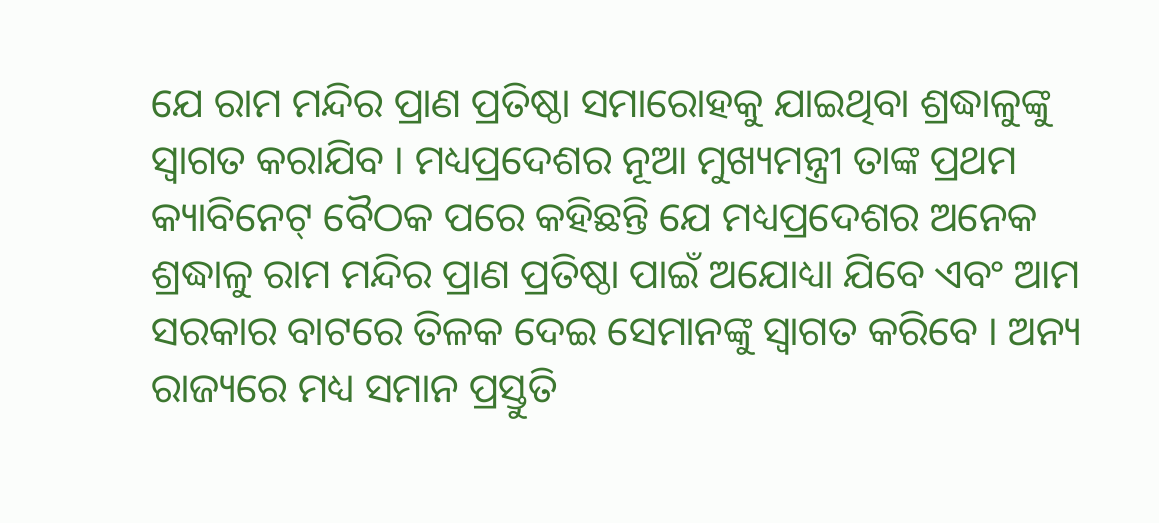ଯେ ରାମ ମନ୍ଦିର ପ୍ରାଣ ପ୍ରତିଷ୍ଠା ସମାରୋହକୁ ଯାଇଥିବା ଶ୍ରଦ୍ଧାଳୁଙ୍କୁ ସ୍ୱାଗତ କରାଯିବ । ମଧ୍ୟପ୍ରଦେଶର ନୂଆ ମୁଖ୍ୟମନ୍ତ୍ରୀ ତାଙ୍କ ପ୍ରଥମ କ୍ୟାବିନେଟ୍ ବୈଠକ ପରେ କହିଛନ୍ତି ଯେ ମଧ୍ୟପ୍ରଦେଶର ଅନେକ ଶ୍ରଦ୍ଧାଳୁ ରାମ ମନ୍ଦିର ପ୍ରାଣ ପ୍ରତିଷ୍ଠା ପାଇଁ ଅଯୋଧ୍ୟା ଯିବେ ଏବଂ ଆମ ସରକାର ବାଟରେ ତିଳକ ଦେଇ ସେମାନଙ୍କୁ ସ୍ୱାଗତ କରିବେ । ଅନ୍ୟ ରାଜ୍ୟରେ ମଧ୍ୟ ସମାନ ପ୍ରସ୍ତୁତି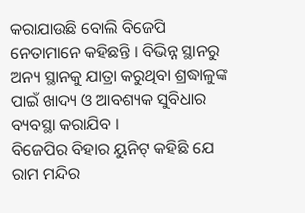କରାଯାଉଛି ବୋଲି ବିଜେପି ନେତାମାନେ କହିଛନ୍ତି । ବିଭିନ୍ନ ସ୍ଥାନରୁ ଅନ୍ୟ ସ୍ଥାନକୁ ଯାତ୍ରା କରୁଥିବା ଶ୍ରଦ୍ଧାଳୁଙ୍କ ପାଇଁ ଖାଦ୍ୟ ଓ ଆବଶ୍ୟକ ସୁବିଧାର ବ୍ୟବସ୍ଥା କରାଯିବ ।
ବିଜେପିର ବିହାର ୟୁନିଟ୍ କହିଛି ଯେ ରାମ ମନ୍ଦିର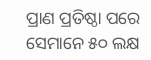ପ୍ରାଣ ପ୍ରତିଷ୍ଠା ପରେ ସେମାନେ ୫୦ ଲକ୍ଷ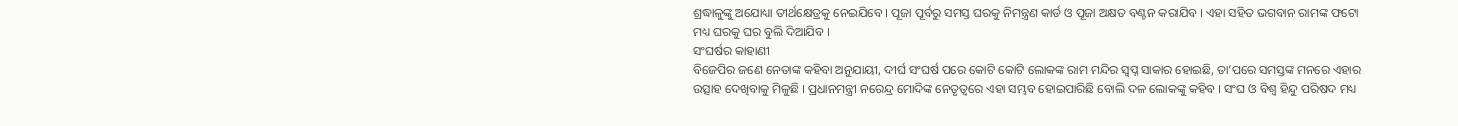ଶ୍ରଦ୍ଧାଳୁଙ୍କୁ ଅଯୋଧ୍ୟା ତୀର୍ଥକ୍ଷେତ୍ରକୁ ନେଇଯିବେ । ପୂଜା ପୂର୍ବରୁ ସମସ୍ତ ଘରକୁ ନିମନ୍ତ୍ରଣ କାର୍ଡ ଓ ପୂଜା ଅକ୍ଷତ ବଣ୍ଟନ କରାଯିବ । ଏହା ସହିତ ଭଗବାନ ରାମଙ୍କ ଫଟୋ ମଧ୍ୟ ଘରକୁ ଘର ବୁଲି ଦିଆଯିବ ।
ସଂଘର୍ଷର କାହାଣୀ
ବିଜେପିର ଜଣେ ନେତାଙ୍କ କହିବା ଅନୁଯାୟୀ, ଦୀର୍ଘ ସଂଘର୍ଷ ପରେ କୋଟି କୋଟି ଲୋକଙ୍କ ରାମ ମନ୍ଦିର ସ୍ୱପ୍ନ ସାକାର ହୋଇଛି, ତା’ପରେ ସମସ୍ତଙ୍କ ମନରେ ଏହାର ଉତ୍ସାହ ଦେଖିବାକୁ ମିଳୁଛି । ପ୍ରଧାନମନ୍ତ୍ରୀ ନରେନ୍ଦ୍ର ମୋଦିଙ୍କ ନେତୃତ୍ୱରେ ଏହା ସମ୍ଭବ ହୋଇପାରିଛି ବୋଲି ଦଳ ଲୋକଙ୍କୁ କହିବ । ସଂଘ ଓ ବିଶ୍ୱ ହିନ୍ଦୁ ପରିଷଦ ମଧ୍ୟ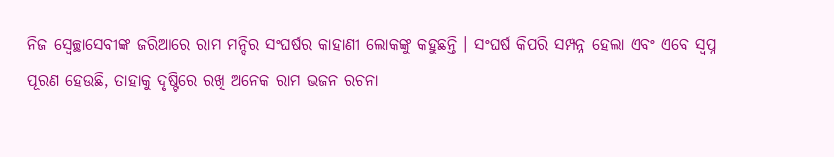ନିଜ ସ୍ୱେଚ୍ଛାସେବୀଙ୍କ ଜରିଆରେ ରାମ ମନ୍ଦିର ସଂଘର୍ଷର କାହାଣୀ ଲୋକଙ୍କୁ କହୁଛନ୍ତି । ସଂଘର୍ଷ କିପରି ସମ୍ପନ୍ନ ହେଲା ଏବଂ ଏବେ ସ୍ୱପ୍ନ ପୂରଣ ହେଉଛି, ତାହାକୁ ଦୃଷ୍ଟିରେ ରଖି ଅନେକ ରାମ ଭଜନ ରଚନା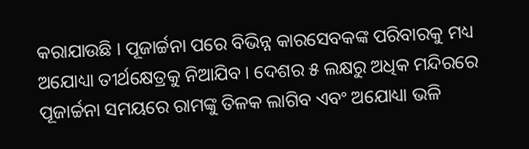କରାଯାଉଛି । ପୂଜାର୍ଚ୍ଚନା ପରେ ବିଭିନ୍ନ କାରସେବକଙ୍କ ପରିବାରକୁ ମଧ୍ୟ ଅଯୋଧ୍ୟା ତୀର୍ଥକ୍ଷେତ୍ରକୁ ନିଆଯିବ । ଦେଶର ୫ ଲକ୍ଷରୁ ଅଧିକ ମନ୍ଦିରରେ ପୂଜାର୍ଚ୍ଚନା ସମୟରେ ରାମଙ୍କୁ ତିଳକ ଲାଗିବ ଏବଂ ଅଯୋଧ୍ୟା ଭଳି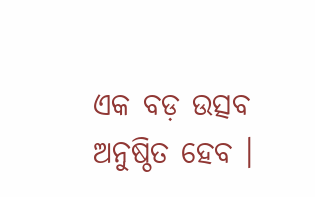ଏକ ବଡ଼ ଉତ୍ସବ ଅନୁଷ୍ଠିତ ହେବ ।